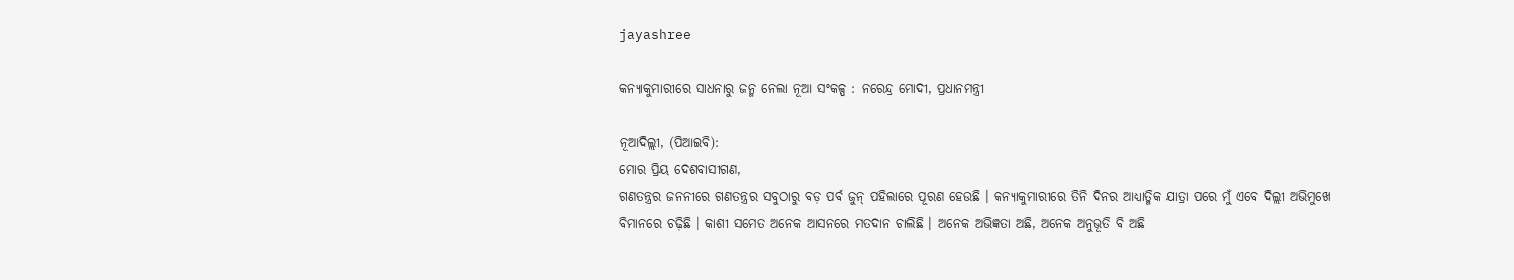jayashree

କନ୍ୟାକୁମାରୀରେ ସାଧନାରୁ ଜନ୍ମ ନେଲା ନୂଆ ସଂକଳ୍ପ : ନରେନ୍ଦ୍ର ମୋଦୀ, ପ୍ରଧାନମନ୍ତ୍ରୀ

ନୂଆଦିଲ୍ଲୀ, (ପିଆଇବି):
ମୋର ପ୍ରିୟ ଦେଶବାସୀଗଣ,
ଗଣତନ୍ତ୍ରର ଜନନୀରେ ଗଣତନ୍ତ୍ରର ସବୁଠାରୁ ବଡ଼ ପର୍ବ ଜୁନ୍ ପହିଲାରେ ପୂରଣ ହେଉଛି । କନ୍ୟାକୁମାରୀରେ ତିନି ଦିନର ଆଧ୍ୟାତ୍ମିକ ଯାତ୍ରା ପରେ ମୁଁ ଏବେ ଦିଲ୍ଲୀ ଅଭିମୁଖେ ବିମାନରେ ଚଢ଼ିଛି । କାଶୀ ସମେତ ଅନେକ ଆସନରେ ମତଦାନ ଚାଲିଛି । ଅନେକ ଅଭିଜ୍ଞତା ଅଛି, ଅନେକ ଅନୁଭୂତି ବି ଅଛି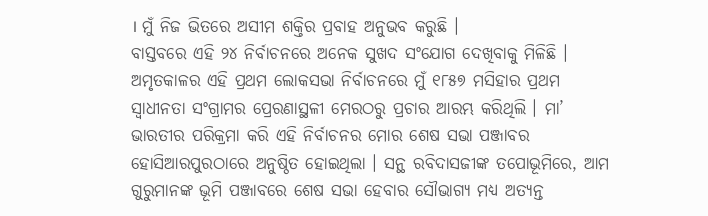। ମୁଁ ନିଜ ଭିତରେ ଅସୀମ ଶକ୍ତିର ପ୍ରବାହ ଅନୁଭବ କରୁଛି ।
ବାସ୍ତବରେ ଏହି ୨୪ ନିର୍ବାଚନରେ ଅନେକ ସୁଖଦ ସଂଯୋଗ ଦେଖିବାକୁ ମିଳିଛି । ଅମୃତକାଳର ଏହି ପ୍ରଥମ ଲୋକସଭା ନିର୍ବାଚନରେ ମୁଁ ୧୮୫୭ ମସିହାର ପ୍ରଥମ ସ୍ୱାଧୀନତା ସଂଗ୍ରାମର ପ୍ରେରଣାସ୍ଥଳୀ ମେରଠରୁ ପ୍ରଚାର ଆରମ୍ଭ କରିଥିଲି । ମା’ ଭାରତୀର ପରିକ୍ରମା କରି ଏହି ନିର୍ବାଚନର ମୋର ଶେଷ ସଭା ପଞ୍ଜାବର ହୋସିଆରପୁରଠାରେ ଅନୁଷ୍ଠିତ ହୋଇଥିଲା । ସନ୍ଥ ରବିଦାସଜୀଙ୍କ ତପୋଭୂମିରେ, ଆମ ଗୁରୁମାନଙ୍କ ଭୂମି ପଞ୍ଜାବରେ ଶେଷ ସଭା ହେବାର ସୌଭାଗ୍ୟ ମଧ୍ୟ ଅତ୍ୟନ୍ତ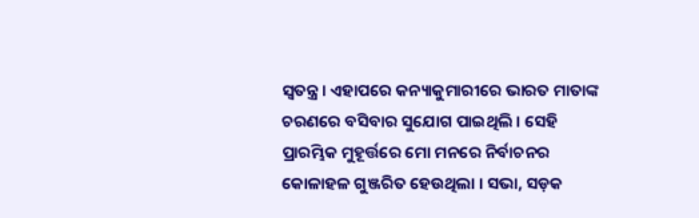ସ୍ୱତନ୍ତ୍ର । ଏହାପରେ କନ୍ୟାକୁମାରୀରେ ଭାରତ ମାତାଙ୍କ ଚରଣରେ ବସିବାର ସୁଯୋଗ ପାଇଥିଲି । ସେହି ପ୍ରାରମ୍ଭିକ ମୁହୂର୍ତ୍ତରେ ମୋ ମନରେ ନିର୍ବାଚନର କୋଳାହଳ ଗୁଞ୍ଜରିତ ହେଉଥିଲା । ସଭା, ସଡ଼କ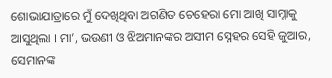ଶୋଭାଯାତ୍ରାରେ ମୁଁ ଦେଖିଥିବା ଅଗଣିତ ଚେହେରା ମୋ ଆଖି ସାମ୍ନାକୁ ଆସୁଥିଲା । ମା’, ଭଉଣୀ ଓ ଝିଅମାନଙ୍କର ଅସୀମ ସ୍ନେହର ସେହି ଜୁଆର, ସେମାନଙ୍କ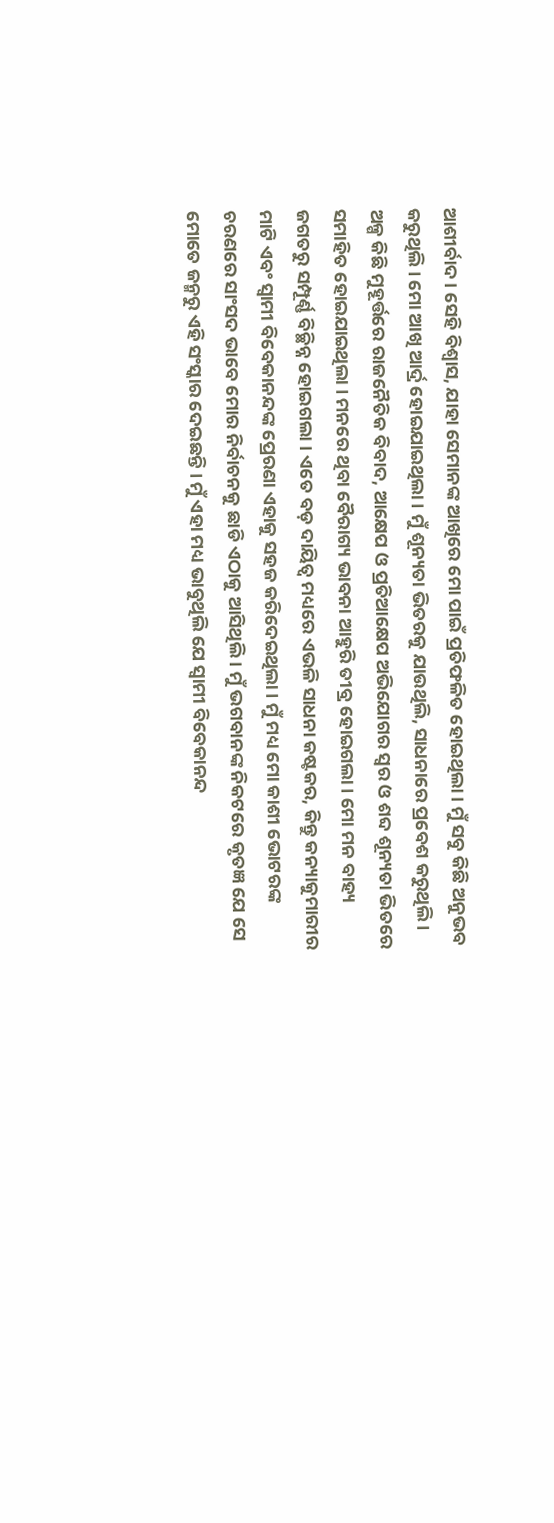ଆଶୀର୍ବାଦ । ସେହି ବିଶ୍ୱାସ, ଯାହା ସେମାନଙ୍କ ଆଖିରେ ମୋ ପାଇଁ ପ୍ରତିଫଳିତ ହୋଇଥିଲା । ମୁଁ ସବୁ କିଛି ଅନୁଭବ କରୁଥିଲି । ମୋ ଆଖି ଆର୍ଦ୍ର ହୋଇଯାଇଥିଲା । ମୁଁ ଶୂନ୍ୟତା ଭିତରକୁ ଯାଉଥିଲି, ସାଧନାରେ ପ୍ରବେଶ କରୁଥିଲି ।
ଅଳ୍ପ କିଛି ମୁହୂର୍ତ୍ତରେ ରାଜନୈତିକ ବିବାଦ, ଆକ୍ଷେପ ଓ ପ୍ରତିଆକ୍ଷେପ ଅଭିଯୋଗର ସ୍ୱର ଓ ଶବ୍ଦ ଶୂନ୍ୟତା ଭିତରେ ସମାହିତ ହୋଇଯାଇଥିଲା । ମନରେ ଥିବା ବୈରାଗ୍ୟ ଭାବନା ଆହୁରି ତୀବ୍ର ହୋଇଗଲା । ମୋ ମନ ବାହ୍ୟ ଜଗତରୁ ସମ୍ପୂର୍ଣ୍ଣ ବିଚ୍ଛିନ୍ନ ହୋଇଗଲା । ଏତେ ବଡ଼ ଦାୟିତ୍ୱ ମଧ୍ୟରେ ଏଭଳି ସାଧନା କଷ୍ଟକର, କିନ୍ତୁ କନ୍ୟାକୁମାରୀର ମାଟି ଏବଂ ସ୍ୱାମୀ ବିବେକାନନ୍ଦଙ୍କ ପ୍ରେରଣା ଏହାକୁ ସହଜ କରିଦେଇଥିଲା । ମୁଁ ମଧ୍ୟ ମୋ କାଶୀ ଭୋଟରଙ୍କ ଚରଣରେ ସାଂସଦ ଭାବେ ମୋର ନିର୍ବାଚନକୁ ଛାଡି ଏଠାକୁ ଆସିଥିଲି । ମୁଁ ଭଗବାନଙ୍କ ନିକଟରେ କୃତଜ୍ଞ ଯେ ସେ ମୋତେ ଜନ୍ମରୁ ଏହି ସଂସ୍କାର ଦେଇଛନ୍ତି । ମୁଁ ଏହା ମଧ୍ୟ ଭାବୁଥିଲି ଯେ ସ୍ୱାମୀ ବିବେକାନନ୍ଦ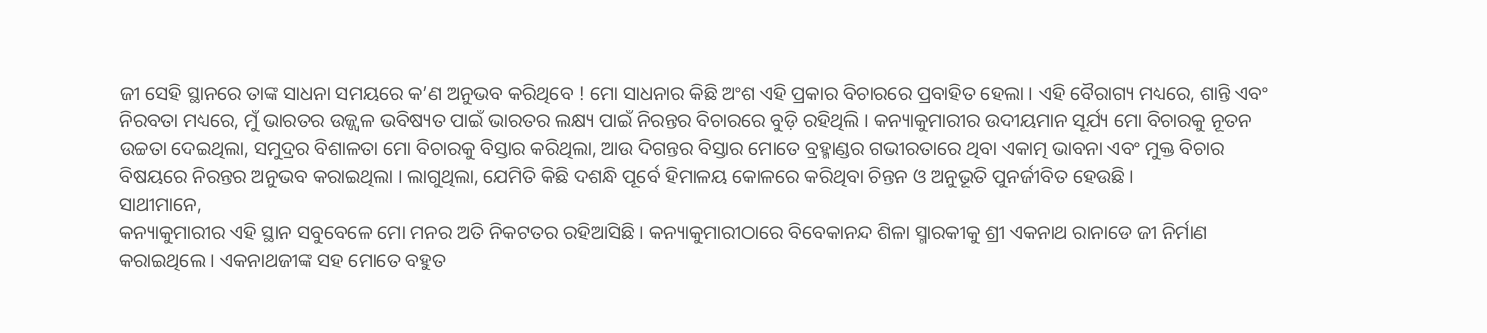ଜୀ ସେହି ସ୍ଥାନରେ ତାଙ୍କ ସାଧନା ସମୟରେ କ’ଣ ଅନୁଭବ କରିଥିବେ ! ମୋ ସାଧନାର କିଛି ଅଂଶ ଏହି ପ୍ରକାର ବିଚାରରେ ପ୍ରବାହିତ ହେଲା । ଏହି ବୈରାଗ୍ୟ ମଧ୍ୟରେ, ଶାନ୍ତି ଏବଂ ନିରବତା ମଧ୍ୟରେ, ମୁଁ ଭାରତର ଉଜ୍ଜ୍ୱଳ ଭବିଷ୍ୟତ ପାଇଁ ଭାରତର ଲକ୍ଷ୍ୟ ପାଇଁ ନିରନ୍ତର ବିଚାରରେ ବୁଡ଼ି ରହିଥିଲି । କନ୍ୟାକୁମାରୀର ଉଦୀୟମାନ ସୂର୍ଯ୍ୟ ମୋ ବିଚାରକୁ ନୂତନ ଉଚ୍ଚତା ଦେଇଥିଲା, ସମୁଦ୍ରର ବିଶାଳତା ମୋ ବିଚାରକୁ ବିସ୍ତାର କରିଥିଲା, ଆଉ ଦିଗନ୍ତର ବିସ୍ତାର ମୋତେ ବ୍ରହ୍ମାଣ୍ଡର ଗଭୀରତାରେ ଥିବା ଏକାତ୍ମ ଭାବନା ଏବଂ ମୁକ୍ତ ବିଚାର ବିଷୟରେ ନିରନ୍ତର ଅନୁଭବ କରାଇଥିଲା । ଲାଗୁଥିଲା, ଯେମିତି କିଛି ଦଶନ୍ଧି ପୂର୍ବେ ହିମାଳୟ କୋଳରେ କରିଥିବା ଚିନ୍ତନ ଓ ଅନୁଭୂତି ପୁନର୍ଜୀବିତ ହେଉଛି ।
ସାଥୀମାନେ,
କନ୍ୟାକୁମାରୀର ଏହି ସ୍ଥାନ ସବୁବେଳେ ମୋ ମନର ଅତି ନିକଟତର ରହିଆସିଛି । କନ୍ୟାକୁମାରୀଠାରେ ବିବେକାନନ୍ଦ ଶିଳା ସ୍ମାରକୀକୁ ଶ୍ରୀ ଏକନାଥ ରାନାଡେ ଜୀ ନିର୍ମାଣ କରାଇଥିଲେ । ଏକନାଥଜୀଙ୍କ ସହ ମୋତେ ବହୁତ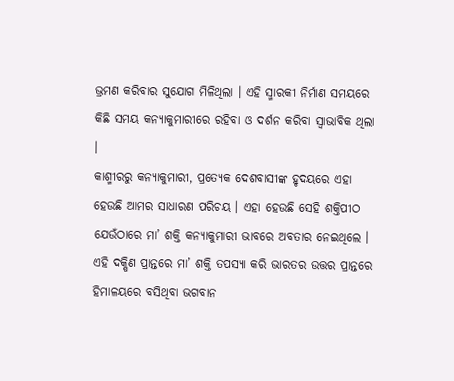ଭ୍ରମଣ କରିବାର ସୁଯୋଗ ମିଳିଥିଲା । ଏହି ସ୍ମାରକୀ ନିର୍ମାଣ ସମୟରେ କିଛି ସମୟ କନ୍ୟାକୁମାରୀରେ ରହିବା ଓ ଦର୍ଶନ କରିବା ସ୍ୱାଭାବିକ ଥିଲା ।
କାଶ୍ମୀରରୁ କନ୍ୟାକୁମାରୀ, ପ୍ରତ୍ୟେକ ଦେଶବାସୀଙ୍କ ହୃଦୟରେ ଏହା ହେଉଛି ଆମର ସାଧାରଣ ପରିଚୟ । ଏହା ହେଉଛି ସେହି ଶକ୍ତିପୀଠ ଯେଉଁଠାରେ ମା’ ଶକ୍ତି କନ୍ୟାକୁମାରୀ ଭାବରେ ଅବତାର ନେଇଥିଲେ । ଏହି ଦକ୍ଷିଣ ପ୍ରାନ୍ତରେ ମା’ ଶକ୍ତି ତପସ୍ୟା କରି ଭାରତର ଉତ୍ତର ପ୍ରାନ୍ତରେ ହିମାଳୟରେ ବସିଥିବା ଭଗବାନ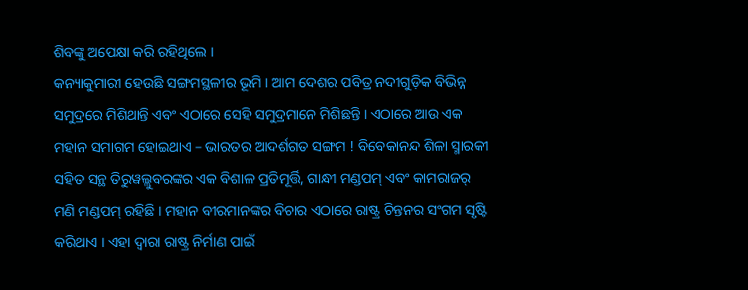ଶିବଙ୍କୁ ଅପେକ୍ଷା କରି ରହିଥିଲେ ।
କନ୍ୟାକୁମାରୀ ହେଉଛି ସଙ୍ଗମସ୍ଥଳୀର ଭୂମି । ଆମ ଦେଶର ପବିତ୍ର ନଦୀଗୁଡ଼ିକ ବିଭିନ୍ନ ସମୁଦ୍ରରେ ମିଶିଥାନ୍ତି ଏବଂ ଏଠାରେ ସେହି ସମୁଦ୍ରମାନେ ମିଶିଛନ୍ତି । ଏଠାରେ ଆଉ ଏକ ମହାନ ସମାଗମ ହୋଇଥାଏ – ଭାରତର ଆଦର୍ଶଗତ ସଙ୍ଗମ ! ବିବେକାନନ୍ଦ ଶିଳା ସ୍ମାରକୀ ସହିତ ସନ୍ଥ ତିରୁୱଲ୍ଲୁବରଙ୍କର ଏକ ବିଶାଳ ପ୍ରତିମୂର୍ତ୍ତି, ଗାନ୍ଧୀ ମଣ୍ଡପମ୍ ଏବଂ କାମରାଜର୍ ମଣି ମଣ୍ଡପମ୍ ରହିଛି । ମହାନ ବୀରମାନଙ୍କର ବିଚାର ଏଠାରେ ରାଷ୍ଟ୍ର ଚିନ୍ତନର ସଂଗମ ସୃଷ୍ଟି କରିଥାଏ । ଏହା ଦ୍ୱାରା ରାଷ୍ଟ୍ର ନିର୍ମାଣ ପାଇଁ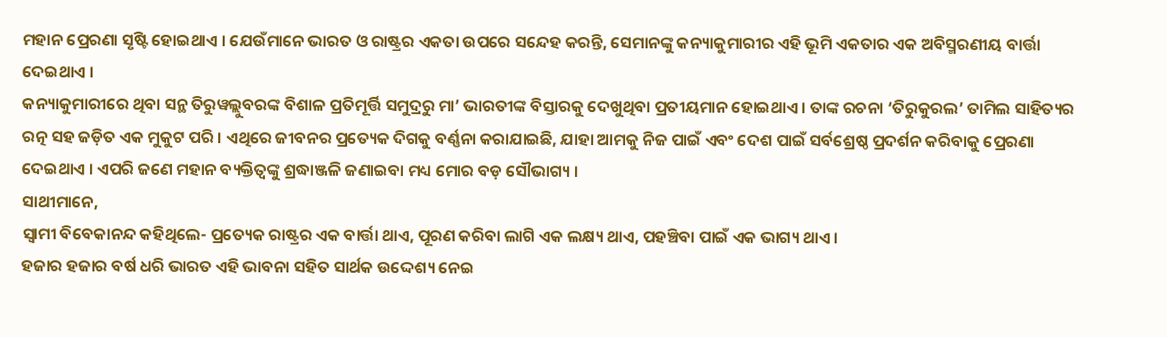ମହାନ ପ୍ରେରଣା ସୃଷ୍ଟି ହୋଇଥାଏ । ଯେଉଁମାନେ ଭାରତ ଓ ରାଷ୍ଟ୍ରର ଏକତା ଉପରେ ସନ୍ଦେହ କରନ୍ତି, ସେମାନଙ୍କୁ କନ୍ୟାକୁମାରୀର ଏହି ଭୂମି ଏକତାର ଏକ ଅବିସ୍ମରଣୀୟ ବାର୍ତ୍ତା ଦେଇଥାଏ ।
କନ୍ୟାକୁମାରୀରେ ଥିବା ସନ୍ଥ ତିରୁୱଲ୍ଲୁବରଙ୍କ ବିଶାଳ ପ୍ରତିମୂର୍ତ୍ତି ସମୁଦ୍ରରୁ ମା’ ଭାରତୀଙ୍କ ବିସ୍ତାରକୁ ଦେଖୁଥିବା ପ୍ରତୀୟମାନ ହୋଇଥାଏ । ତାଙ୍କ ରଚନା ‘ତିରୁକୁରଲ’ ତାମିଲ ସାହିତ୍ୟର ରତ୍ନ ସହ ଜଡ଼ିତ ଏକ ମୁକୁଟ ପରି । ଏଥିରେ ଜୀବନର ପ୍ରତ୍ୟେକ ଦିଗକୁ ବର୍ଣ୍ଣନା କରାଯାଇଛି, ଯାହା ଆମକୁ ନିଜ ପାଇଁ ଏବଂ ଦେଶ ପାଇଁ ସର୍ବଶ୍ରେଷ୍ଠ ପ୍ରଦର୍ଶନ କରିବାକୁ ପ୍ରେରଣା ଦେଇଥାଏ । ଏପରି ଜଣେ ମହାନ ବ୍ୟକ୍ତିତ୍ୱଙ୍କୁ ଶ୍ରଦ୍ଧାଞ୍ଜଳି ଜଣାଇବା ମଧ୍ୟ ମୋର ବଡ଼ ସୌଭାଗ୍ୟ ।
ସାଥୀମାନେ,
ସ୍ୱାମୀ ବିବେକାନନ୍ଦ କହିଥିଲେ- ପ୍ରତ୍ୟେକ ରାଷ୍ଟ୍ରର ଏକ ବାର୍ତ୍ତା ଥାଏ, ପୂରଣ କରିବା ଲାଗି ଏକ ଲକ୍ଷ୍ୟ ଥାଏ, ପହଞ୍ଚିବା ପାଇଁ ଏକ ଭାଗ୍ୟ ଥାଏ ।
ହଜାର ହଜାର ବର୍ଷ ଧରି ଭାରତ ଏହି ଭାବନା ସହିତ ସାର୍ଥକ ଉଦ୍ଦେଶ୍ୟ ନେଇ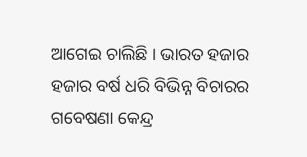ଆଗେଇ ଚାଲିଛି । ଭାରତ ହଜାର ହଜାର ବର୍ଷ ଧରି ବିଭିନ୍ନ ବିଚାରର ଗବେଷଣା କେନ୍ଦ୍ର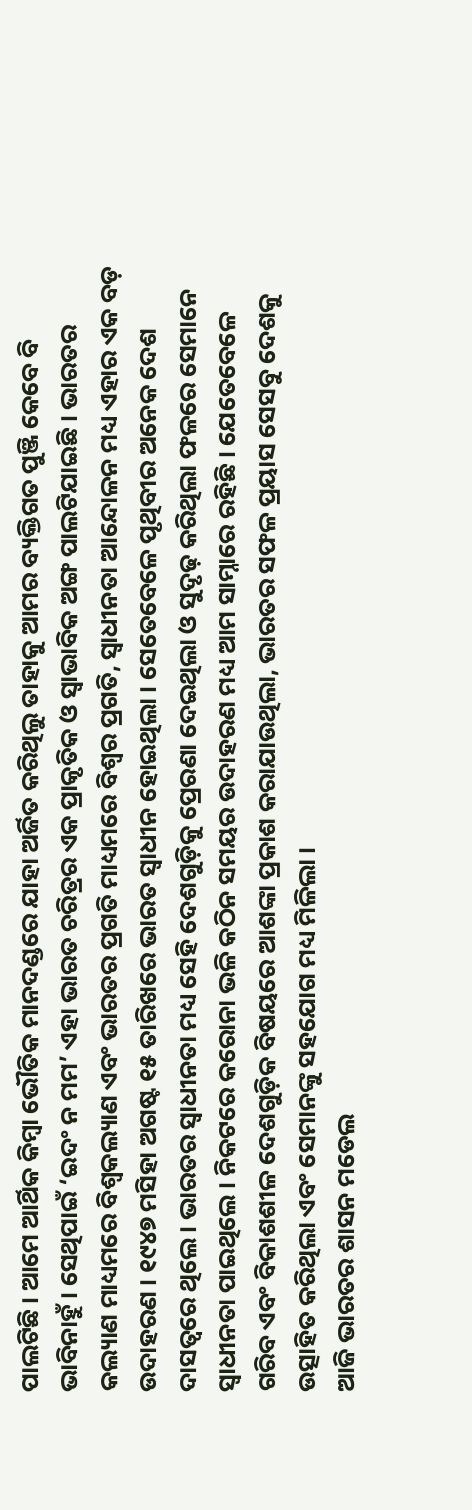ପାଲଟିଛି । ଆମେ ଆର୍ଥିକ କିମ୍ବା ଭୌତିକ ମାନଦଣ୍ଡରେ ଯାହା ଅର୍ଜିତ କରିଥିଲୁ ତାହାକୁ ଆମର ବ୍ୟକ୍ତିଗତ ପୁଞ୍ଜି କେବେ ବି ଭାବିନାହୁଁ । ସେଥିପାଇଁ ‘ଇଦଂ ନ ମମ’ ଏହା ଭାରତ ଚରିତ୍ରର ଏକ ପ୍ରାକୃତିକ ଓ ସ୍ୱାଭାବିକ ଅଙ୍ଗ ପାଲଟିଯାଇଛି । ଭାରତର କଲ୍ୟାଣ ମାଧ୍ୟମରେ ବିଶ୍ୱକଲ୍ୟାଣ ଏବଂ ଭାରତର ପ୍ରଗତି ମାଧ୍ୟମରେ ବିଶ୍ୱର ପ୍ରଗତି, ସ୍ୱାଧୀନତା ଆନ୍ଦୋଳନ ମଧ୍ୟ ଏହାର ଏକ ବଡ଼ ଉଦାହରଣ । ୧୯୪୭ ମସିହା ଅଗଷ୍ଟ ୧୫ ତାରିଖରେ ଭାରତ ସ୍ୱାଧୀନ ହୋଇଥିଲା । ସେତେବେଳେ ପୃଥିବୀର ଅନେକ ଦେଶ ଦାସତ୍ୱରେ ଥିଲେ । ଭାରତର ସ୍ୱାଧୀନତା ମଧ୍ୟ ସେହି ଦେଶଗୁଡ଼ିକୁ ପ୍ରେରଣା ଦେଇଥିଲା ଓ ସୁଦୃଢ଼ କରିଥିଲା ଫଳରେ ସେମାନେ ସ୍ୱାଧୀନତା ପାଇଥିଲେ । ନିକଟରେ କରୋନା ଭଳି କଠିନ ସମୟର ଉଦାହରଣ ମଧ୍ୟ ଆମ ସାମ୍ନାରେ ରହିଛି । ଯେତେବେଳେ ଗରିବ ଏବଂ ବିକାଶଶୀଳ ଦେଶଗୁଡ଼ିକ ବିଷୟରେ ଆଶଙ୍କା ପ୍ରକାଶ କରାଯାଉଥିଲା, ଭାରତର ସଫଳ ପ୍ରୟାସ ସେସବୁ ଦେଶକୁ ଉତ୍ସାହିତ କରିଥିଲା ଏବଂ ସେମାନଙ୍କୁ ସହଯୋଗ ମଧ୍ୟ ମିଳିଲା ।
ଆଜି ଭାରତର ଶାସନ ମଡେଲ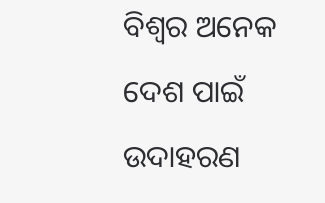ବିଶ୍ୱର ଅନେକ ଦେଶ ପାଇଁ ଉଦାହରଣ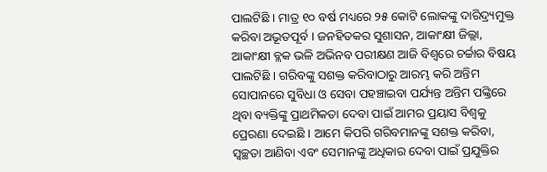ପାଲଟିଛି । ମାତ୍ର ୧୦ ବର୍ଷ ମଧ୍ୟରେ ୨୫ କୋଟି ଲୋକଙ୍କୁ ଦାରିଦ୍ର୍ୟମୁକ୍ତ କରିବା ଅଭୂତପୂର୍ବ । ଜନହିତକର ସୁଶାସନ, ଆକାଂକ୍ଷୀ ଜିଲ୍ଲା, ଆକାଂକ୍ଷୀ ବ୍ଲକ ଭଳି ଅଭିନବ ପରୀକ୍ଷଣ ଆଜି ବିଶ୍ୱରେ ଚର୍ଚ୍ଚାର ବିଷୟ ପାଲଟିଛି । ଗରିବଙ୍କୁ ସଶକ୍ତ କରିବାଠାରୁ ଆରମ୍ଭ କରି ଅନ୍ତିମ ସୋପାନରେ ସୁବିଧା ଓ ସେବା ପହଞ୍ଚାଇବା ପର୍ଯ୍ୟନ୍ତ ଅନ୍ତିମ ପଙ୍କ୍ତିରେ ଥିବା ବ୍ୟକ୍ତିଙ୍କୁ ପ୍ରାଥମିକତା ଦେବା ପାଇଁ ଆମର ପ୍ରୟାସ ବିଶ୍ୱକୁ ପ୍ରେରଣା ଦେଇଛି । ଆମେ କିପରି ଗରିବମାନଙ୍କୁ ସଶକ୍ତ କରିବା, ସ୍ୱଚ୍ଛତା ଆଣିବା ଏବଂ ସେମାନଙ୍କୁ ଅଧିକାର ଦେବା ପାଇଁ ପ୍ରଯୁକ୍ତିର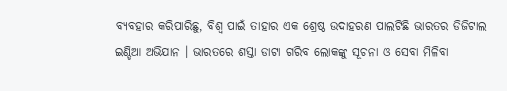ବ୍ୟବହାର କରିପାରିଛୁ, ବିଶ୍ୱ ପାଇଁ ତାହାର ଏକ ଶ୍ରେଷ୍ଠ ଉଦାହରଣ ପାଲଟିଛି ଭାରତର ଡିଜିଟାଲ ଇଣ୍ଡିଆ ଅଭିଯାନ । ଭାରତରେ ଶସ୍ତା ଡାଟା ଗରିବ ଲୋକଙ୍କୁ ସୂଚନା ଓ ସେବା ମିଳିବା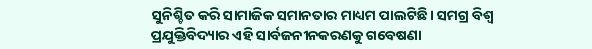ସୁନିଶ୍ଚିତ କରି ସାମାଜିକ ସମାନତାର ମାଧ୍ୟମ ପାଲଟିଛି। ସମଗ୍ର ବିଶ୍ୱ ପ୍ରଯୁକ୍ତିବିଦ୍ୟାର ଏହି ସାର୍ବଜନୀନକରଣକୁ ଗବେଷଣା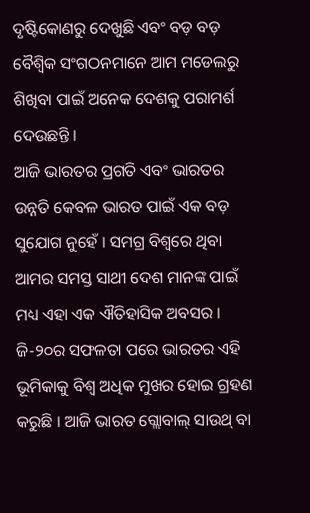ଦୃଷ୍ଟିକୋଣରୁ ଦେଖୁଛି ଏବଂ ବଡ଼ ବଡ଼ ବୈଶ୍ୱିକ ସଂଗଠନମାନେ ଆମ ମଡେଲରୁ ଶିଖିବା ପାଇଁ ଅନେକ ଦେଶକୁ ପରାମର୍ଶ ଦେଉଛନ୍ତି ।
ଆଜି ଭାରତର ପ୍ରଗତି ଏବଂ ଭାରତର ଉନ୍ନତି କେବଳ ଭାରତ ପାଇଁ ଏକ ବଡ଼ ସୁଯୋଗ ନୁହେଁ । ସମଗ୍ର ବିଶ୍ୱରେ ଥିବା ଆମର ସମସ୍ତ ସାଥୀ ଦେଶ ମାନଙ୍କ ପାଇଁ ମଧ୍ୟ ଏହା ଏକ ଐତିହାସିକ ଅବସର । ଜି-୨୦ର ସଫଳତା ପରେ ଭାରତର ଏହି ଭୂମିକାକୁ ବିଶ୍ୱ ଅଧିକ ମୁଖର ହୋଇ ଗ୍ରହଣ କରୁଛି । ଆଜି ଭାରତ ଗ୍ଲୋବାଲ୍ ସାଉଥ୍ ବା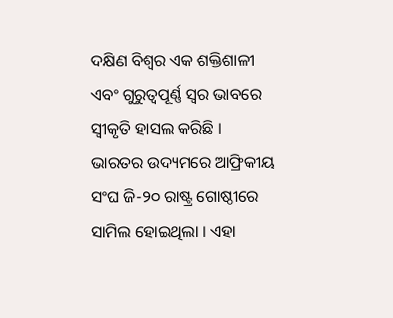ଦକ୍ଷିଣ ବିଶ୍ୱର ଏକ ଶକ୍ତିଶାଳୀ ଏବଂ ଗୁରୁତ୍ୱପୂର୍ଣ୍ଣ ସ୍ୱର ଭାବରେ ସ୍ୱୀକୃତି ହାସଲ କରିଛି । ଭାରତର ଉଦ୍ୟମରେ ଆଫ୍ରିକୀୟ ସଂଘ ଜି-୨୦ ରାଷ୍ଟ୍ର ଗୋଷ୍ଠୀରେ ସାମିଲ ହୋଇଥିଲା । ଏହା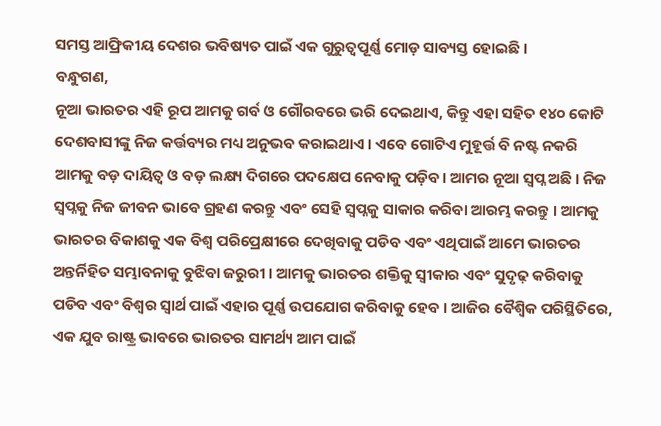ସମସ୍ତ ଆଫ୍ରିକୀୟ ଦେଶର ଭବିଷ୍ୟତ ପାଇଁ ଏକ ଗୁରୁତ୍ୱପୂର୍ଣ୍ଣ ମୋଡ଼ ସାବ୍ୟସ୍ତ ହୋଇଛି ।
ବନ୍ଧୁଗଣ,
ନୂଆ ଭାରତର ଏହି ରୂପ ଆମକୁ ଗର୍ବ ଓ ଗୌରବରେ ଭରି ଦେଇଥାଏ, କିନ୍ତୁ ଏହା ସହିତ ୧୪୦ କୋଟି ଦେଶବାସୀଙ୍କୁ ନିଜ କର୍ତ୍ତବ୍ୟର ମଧ୍ୟ ଅନୁଭବ କରାଇଥାଏ । ଏବେ ଗୋଟିଏ ମୁହୂର୍ତ୍ତ ବି ନଷ୍ଟ ନକରି ଆମକୁ ବଡ଼ ଦାୟିତ୍ୱ ଓ ବଡ଼ ଲକ୍ଷ୍ୟ ଦିଗରେ ପଦକ୍ଷେପ ନେବାକୁ ପଡ଼ିବ। ଆମର ନୂଆ ସ୍ୱପ୍ନ ଅଛି । ନିଜ ସ୍ୱପ୍ନକୁ ନିଜ ଜୀବନ ଭାବେ ଗ୍ରହଣ କରନ୍ତୁ ଏବଂ ସେହି ସ୍ୱପ୍ନକୁ ସାକାର କରିବା ଆରମ୍ଭ କରନ୍ତୁ । ଆମକୁ ଭାରତର ବିକାଶକୁ ଏକ ବିଶ୍ୱ ପରିପ୍ରେକ୍ଷୀରେ ଦେଖିବାକୁ ପଡିବ ଏବଂ ଏଥିପାଇଁ ଆମେ ଭାରତର ଅନ୍ତର୍ନିହିତ ସମ୍ଭାବନାକୁ ବୁଝିବା ଜରୁରୀ । ଆମକୁ ଭାରତର ଶକ୍ତିକୁ ସ୍ୱୀକାର ଏବଂ ସୁଦୃଢ଼ କରିବାକୁ ପଡିବ ଏବଂ ବିଶ୍ୱର ସ୍ୱାର୍ଥ ପାଇଁ ଏହାର ପୂର୍ଣ୍ଣ ଉପଯୋଗ କରିବାକୁ ହେବ । ଆଜିର ବୈଶ୍ୱିକ ପରିସ୍ଥିତିରେ, ଏକ ଯୁବ ରାଷ୍ଟ୍ର ଭାବରେ ଭାରତର ସାମର୍ଥ୍ୟ ଆମ ପାଇଁ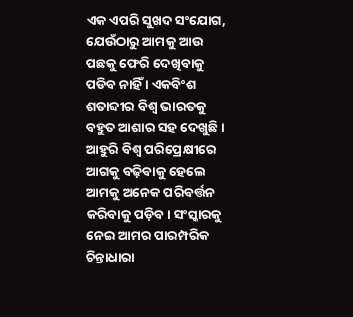ଏକ ଏପରି ସୁଖଦ ସଂଯୋଗ, ଯେଉଁଠାରୁ ଆମକୁ ଆଉ ପଛକୁ ଫେରି ଦେଖିବାକୁ ପଡିବ ନାହିଁ । ଏକବିଂଶ ଶତାବ୍ଦୀର ବିଶ୍ୱ ଭାରତକୁ ବହୁତ ଆଶାର ସହ ଦେଖୁଛି । ଆହୁରି ବିଶ୍ୱ ପରିପ୍ରେକ୍ଷୀରେ ଆଗକୁ ବଢ଼ିବାକୁ ହେଲେ ଆମକୁ ଅନେକ ପରିବର୍ତ୍ତନ କରିବାକୁ ପଡ଼ିବ। ସଂସ୍କାରକୁ ନେଇ ଆମର ପାରମ୍ପରିକ ଚିନ୍ତାଧାରା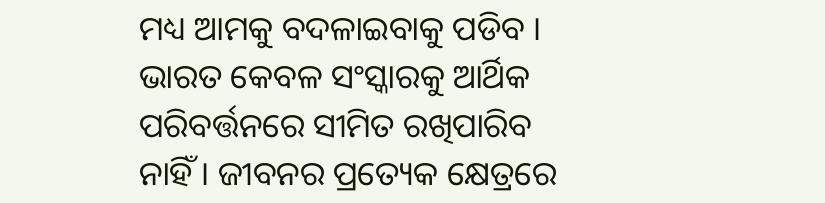ମଧ୍ୟ ଆମକୁ ବଦଳାଇବାକୁ ପଡିବ । ଭାରତ କେବଳ ସଂସ୍କାରକୁ ଆର୍ଥିକ ପରିବର୍ତ୍ତନରେ ସୀମିତ ରଖିପାରିବ ନାହିଁ । ଜୀବନର ପ୍ରତ୍ୟେକ କ୍ଷେତ୍ରରେ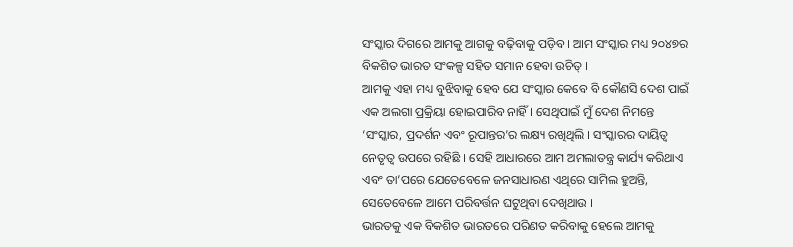ସଂସ୍କାର ଦିଗରେ ଆମକୁ ଆଗକୁ ବଢ଼ିବାକୁ ପଡ଼ିବ । ଆମ ସଂସ୍କାର ମଧ୍ୟ ୨୦୪୭ର ବିକଶିତ ଭାରତ ସଂକଳ୍ପ ସହିତ ସମାନ ହେବା ଉଚିତ୍ ।
ଆମକୁ ଏହା ମଧ୍ୟ ବୁଝିବାକୁ ହେବ ଯେ ସଂସ୍କାର କେବେ ବି କୌଣସି ଦେଶ ପାଇଁ ଏକ ଅଲଗା ପ୍ରକ୍ରିୟା ହୋଇପାରିବ ନାହିଁ । ସେଥିପାଇଁ ମୁଁ ଦେଶ ନିମନ୍ତେ ‘ସଂସ୍କାର, ପ୍ରଦର୍ଶନ ଏବଂ ରୂପାନ୍ତର’ର ଲକ୍ଷ୍ୟ ରଖିଥିଲି । ସଂସ୍କାରର ଦାୟିତ୍ୱ ନେତୃତ୍ୱ ଉପରେ ରହିଛି । ସେହି ଆଧାରରେ ଆମ ଅମଲାତନ୍ତ୍ର କାର୍ଯ୍ୟ କରିଥାଏ ଏବଂ ତା’ପରେ ଯେତେବେଳେ ଜନସାଧାରଣ ଏଥିରେ ସାମିଲ ହୁଅନ୍ତି, ସେତେବେଳେ ଆମେ ପରିବର୍ତ୍ତନ ଘଟୁଥିବା ଦେଖିଥାଉ ।
ଭାରତକୁ ଏକ ବିକଶିତ ଭାରତରେ ପରିଣତ କରିବାକୁ ହେଲେ ଆମକୁ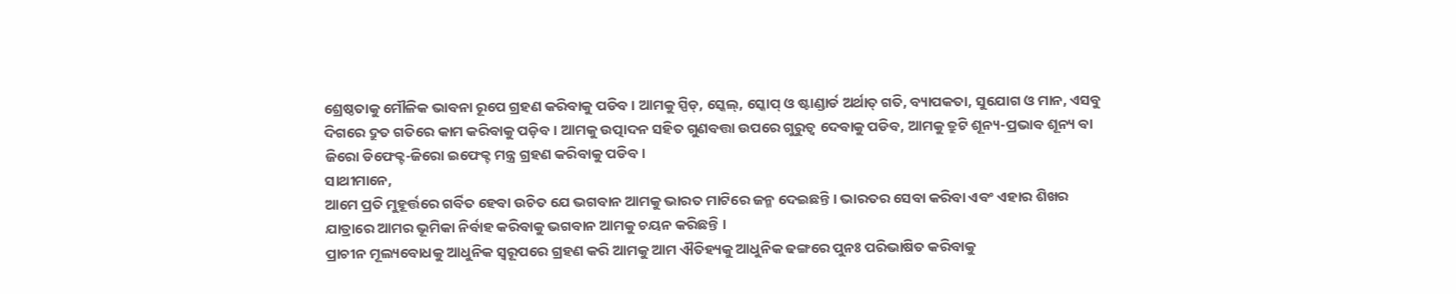ଶ୍ରେଷ୍ଠତାକୁ ମୌଳିକ ଭାବନା ରୂପେ ଗ୍ରହଣ କରିବାକୁ ପଡିବ । ଆମକୁ ସ୍ପିଡ୍, ସ୍କେଲ୍, ସ୍କୋପ୍ ଓ ଷ୍ଟାଣ୍ଡାର୍ଡ ଅର୍ଥାତ୍ ଗତି, ବ୍ୟାପକତା, ସୁଯୋଗ ଓ ମାନ, ଏସବୁ ଦିଗରେ ଦ୍ରୁତ ଗତିରେ କାମ କରିବାକୁ ପଡ଼ିବ । ଆମକୁ ଉତ୍ପାଦନ ସହିତ ଗୁଣବତ୍ତା ଉପରେ ଗୁରୁତ୍ୱ ଦେବାକୁ ପଡିବ, ଆମକୁ ତ୍ରୁଟି ଶୂନ୍ୟ-ପ୍ରଭାବ ଶୂନ୍ୟ ବା ଜିରୋ ଡିଫେକ୍ଟ-ଜିରୋ ଇଫେକ୍ଟ ମନ୍ତ୍ର ଗ୍ରହଣ କରିବାକୁ ପଡିବ ।
ସାଥୀମାନେ,
ଆମେ ପ୍ରତି ମୁହୂର୍ତ୍ତରେ ଗର୍ବିତ ହେବା ଉଚିତ ଯେ ଭଗବାନ ଆମକୁ ଭାରତ ମାଟିରେ ଜନ୍ମ ଦେଇଛନ୍ତି । ଭାରତର ସେବା କରିବା ଏବଂ ଏହାର ଶିଖର ଯାତ୍ରାରେ ଆମର ଭୂମିକା ନିର୍ବାହ କରିବାକୁ ଭଗବାନ ଆମକୁ ଚୟନ କରିଛନ୍ତି ।
ପ୍ରାଚୀନ ମୂଲ୍ୟବୋଧକୁ ଆଧୁନିକ ସ୍ୱରୂପରେ ଗ୍ରହଣ କରି ଆମକୁ ଆମ ଐତିହ୍ୟକୁ ଆଧୁନିକ ଢଙ୍ଗରେ ପୁନଃ ପରିଭାଷିତ କରିବାକୁ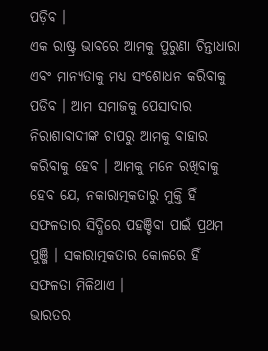ପଡ଼ିବ ।
ଏକ ରାଷ୍ଟ୍ର ଭାବରେ ଆମକୁ ପୁରୁଣା ଚିନ୍ତାଧାରା ଏବଂ ମାନ୍ୟତାକୁ ମଧ୍ୟ ସଂଶୋଧନ କରିବାକୁ ପଡିବ । ଆମ ସମାଜକୁ ପେସାଦାର ନିରାଶାବାଦୀଙ୍କ ଚାପରୁ ଆମକୁ ବାହାର କରିବାକୁ ହେବ । ଆମକୁ ମନେ ରଖିବାକୁ ହେବ ଯେ, ନକାରାତ୍ମକତାରୁ ମୁକ୍ତି ହିଁ ସଫଳତାର ସିଦ୍ଧିରେ ପହଞ୍ଚିବା ପାଇଁ ପ୍ରଥମ ପୁଞ୍ଜି । ସକାରାତ୍ମକତାର କୋଳରେ ହିଁ ସଫଳତା ମିଳିଥାଏ ।
ଭାରତର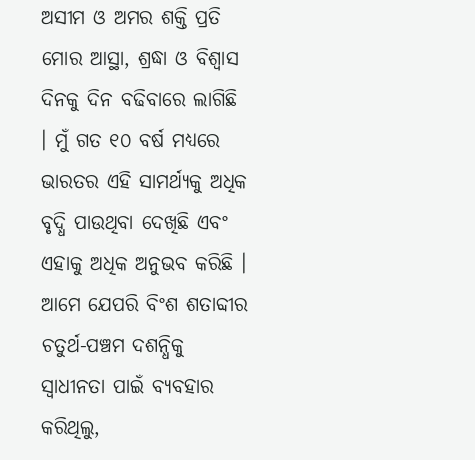ଅସୀମ ଓ ଅମର ଶକ୍ତି ପ୍ରତି ମୋର ଆସ୍ଥା, ଶ୍ରଦ୍ଧା ଓ ବିଶ୍ୱାସ ଦିନକୁ ଦିନ ବଢିବାରେ ଲାଗିଛି । ମୁଁ ଗତ ୧୦ ବର୍ଷ ମଧ୍ୟରେ ଭାରତର ଏହି ସାମର୍ଥ୍ୟକୁ ଅଧିକ ବୃଦ୍ଧି ପାଉଥିବା ଦେଖିଛି ଏବଂ ଏହାକୁ ଅଧିକ ଅନୁଭବ କରିଛି ।
ଆମେ ଯେପରି ବିଂଶ ଶତାବ୍ଦୀର ଚତୁର୍ଥ-ପଞ୍ଚମ ଦଶନ୍ଧିକୁ ସ୍ୱାଧୀନତା ପାଇଁ ବ୍ୟବହାର କରିଥିଲୁ,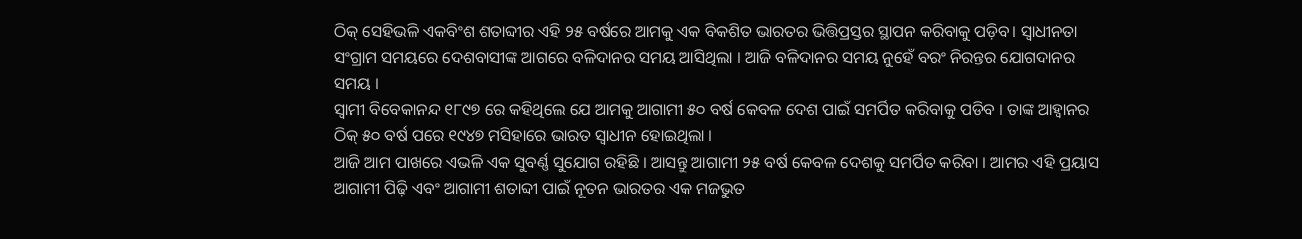ଠିକ୍ ସେହିଭଳି ଏକବିଂଶ ଶତାବ୍ଦୀର ଏହି ୨୫ ବର୍ଷରେ ଆମକୁ ଏକ ବିକଶିତ ଭାରତର ଭିତ୍ତିପ୍ରସ୍ତର ସ୍ଥାପନ କରିବାକୁ ପଡ଼ିବ। ସ୍ୱାଧୀନତା ସଂଗ୍ରାମ ସମୟରେ ଦେଶବାସୀଙ୍କ ଆଗରେ ବଳିଦାନର ସମୟ ଆସିଥିଲା । ଆଜି ବଳିଦାନର ସମୟ ନୁହେଁ ବରଂ ନିରନ୍ତର ଯୋଗଦାନର ସମୟ ।
ସ୍ୱାମୀ ବିବେକାନନ୍ଦ ୧୮୯୭ ରେ କହିଥିଲେ ଯେ ଆମକୁ ଆଗାମୀ ୫୦ ବର୍ଷ କେବଳ ଦେଶ ପାଇଁ ସମର୍ପିତ କରିବାକୁ ପଡିବ । ତାଙ୍କ ଆହ୍ୱାନର ଠିକ୍ ୫୦ ବର୍ଷ ପରେ ୧୯୪୭ ମସିହାରେ ଭାରତ ସ୍ୱାଧୀନ ହୋଇଥିଲା ।
ଆଜି ଆମ ପାଖରେ ଏଭଳି ଏକ ସୁବର୍ଣ୍ଣ ସୁଯୋଗ ରହିଛି । ଆସନ୍ତୁ ଆଗାମୀ ୨୫ ବର୍ଷ କେବଳ ଦେଶକୁ ସମର୍ପିତ କରିବା । ଆମର ଏହି ପ୍ରୟାସ ଆଗାମୀ ପିଢ଼ି ଏବଂ ଆଗାମୀ ଶତାବ୍ଦୀ ପାଇଁ ନୂତନ ଭାରତର ଏକ ମଜଭୁତ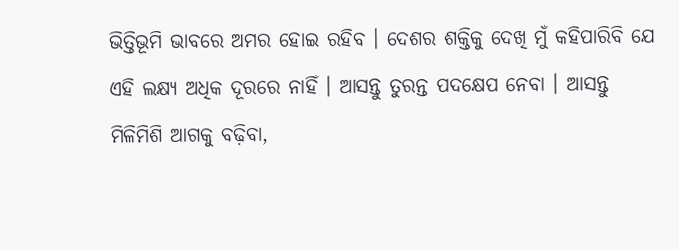ଭିତ୍ତିଭୂମି ଭାବରେ ଅମର ହୋଇ ରହିବ । ଦେଶର ଶକ୍ତିକୁ ଦେଖି ମୁଁ କହିପାରିବି ଯେ ଏହି ଲକ୍ଷ୍ୟ ଅଧିକ ଦୂରରେ ନାହିଁ । ଆସନ୍ତୁ ତୁରନ୍ତ ପଦକ୍ଷେପ ନେବା । ଆସନ୍ତୁ ମିଳିମିଶି ଆଗକୁ ବଢ଼ିବା,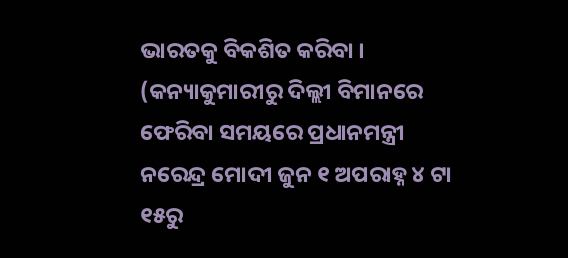ଭାରତକୁ ବିକଶିତ କରିବା ।
(କନ୍ୟାକୁମାରୀରୁ ଦିଲ୍ଲୀ ବିମାନରେ ଫେରିବା ସମୟରେ ପ୍ରଧାନମନ୍ତ୍ରୀ ନରେନ୍ଦ୍ର ମୋଦୀ ଜୁନ ୧ ଅପରାହ୍ନ ୪ ଟା ୧୫ରୁ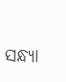ସନ୍ଧ୍ୟା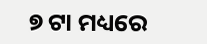୭ ଟା ମଧ୍ୟରେ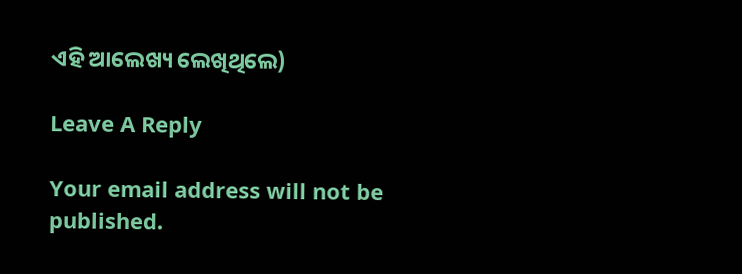ଏହି ଆଲେଖ୍ୟ ଲେଖିଥିଲେ)

Leave A Reply

Your email address will not be published.